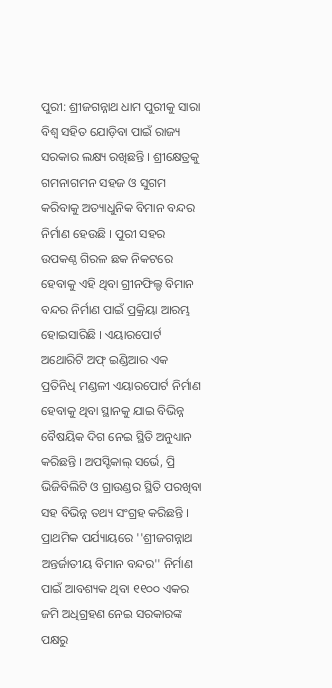ପୁରୀ: ଶ୍ରୀଜଗନ୍ନାଥ ଧାମ ପୁରୀକୁ ସାରା ବିଶ୍ବ ସହିତ ଯୋଡ଼ିବା ପାଇଁ ରାଜ୍ୟ ସରକାର ଲକ୍ଷ୍ୟ ରଖିଛନ୍ତି । ଶ୍ରୀକ୍ଷେତ୍ରକୁ ଗମନାଗମନ ସହଜ ଓ ସୁଗମ କରିବାକୁ ଅତ୍ୟାଧୁନିକ ବିମାନ ବନ୍ଦର ନିର୍ମାଣ ହେଉଛି । ପୁରୀ ସହର ଉପକଣ୍ଠ ଗିରଳ ଛକ ନିକଟରେ ହେବାକୁ ଏହି ଥିବା ଗ୍ରୀନଫିଲ୍ଡ ବିମାନ ବନ୍ଦର ନିର୍ମାଣ ପାଇଁ ପ୍ରକ୍ରିୟା ଆରମ୍ଭ ହୋଇସାରିଛି । ଏୟାରପୋର୍ଟ ଅଥୋରିଟି ଅଫ୍ ଇଣ୍ଡିଆର ଏକ ପ୍ରତିନିଧି ମଣ୍ଡଳୀ ଏୟାରପୋର୍ଟ ନିର୍ମାଣ ହେବାକୁ ଥିବା ସ୍ଥାନକୁ ଯାଇ ବିଭିନ୍ନ ବୈଷୟିକ ଦିଗ ନେଇ ସ୍ଥିତି ଅନୁଧ୍ୟାନ କରିଛନ୍ତି । ଅପସ୍ଟିକାଲ୍ ସର୍ଭେ, ପ୍ରି ଭିଜିବିଲିଟି ଓ ଗ୍ରାଉଣ୍ଡର ସ୍ଥିତି ପରଖିବା ସହ ବିଭିନ୍ନ ତଥ୍ୟ ସଂଗ୍ରହ କରିଛନ୍ତି ।
ପ୍ରାଥମିକ ପର୍ଯ୍ୟାୟରେ ''ଶ୍ରୀଜଗନ୍ନାଥ ଅନ୍ତର୍ଜାତୀୟ ବିମାନ ବନ୍ଦର'' ନିର୍ମାଣ ପାଇଁ ଆବଶ୍ୟକ ଥିବା ୧୧୦୦ ଏକର ଜମି ଅଧିଗ୍ରହଣ ନେଇ ସରକାରଙ୍କ ପକ୍ଷରୁ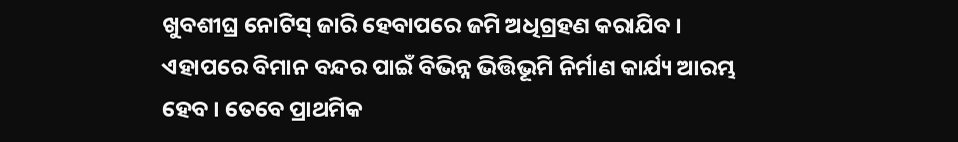ଖୁବଶୀଘ୍ର ନୋଟିସ୍ ଜାରି ହେବାପରେ ଜମି ଅଧିଗ୍ରହଣ କରାଯିବ । ଏହାପରେ ବିମାନ ବନ୍ଦର ପାଇଁ ବିଭିନ୍ନ ଭିତ୍ତିଭୂମି ନିର୍ମାଣ କାର୍ଯ୍ୟ ଆରମ୍ଭ ହେବ । ତେବେ ପ୍ରାଥମିକ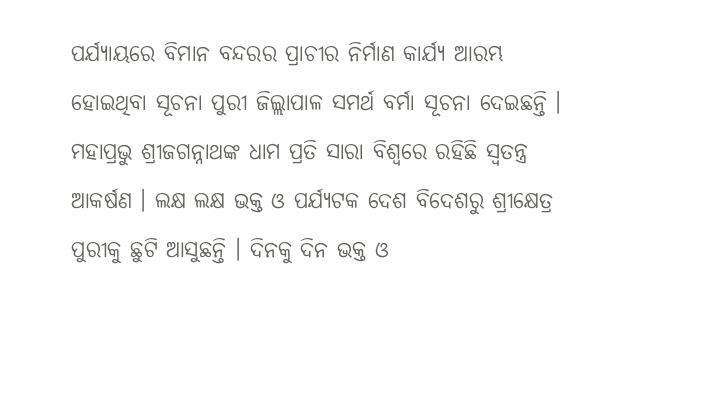ପର୍ଯ୍ୟାୟରେ ବିମାନ ବନ୍ଦରର ପ୍ରାଚୀର ନିର୍ମାଣ କାର୍ଯ୍ୟ ଆରମ୍ଭ ହୋଇଥିବା ସୂଚନା ପୁରୀ ଜିଲ୍ଲାପାଳ ସମର୍ଥ ବର୍ମା ସୂଚନା ଦେଇଛନ୍ତି ।
ମହାପ୍ରଭୁ ଶ୍ରୀଜଗନ୍ନାଥଙ୍କ ଧାମ ପ୍ରତି ସାରା ବିଶ୍ୱରେ ରହିଛି ସ୍ବତନ୍ତ୍ର ଆକର୍ଷଣ । ଲକ୍ଷ ଲକ୍ଷ ଭକ୍ତ ଓ ପର୍ଯ୍ୟଟକ ଦେଶ ବିଦେଶରୁ ଶ୍ରୀକ୍ଷେତ୍ର ପୁରୀକୁ ଛୁଟି ଆସୁଛନ୍ତି । ଦିନକୁ ଦିନ ଭକ୍ତ ଓ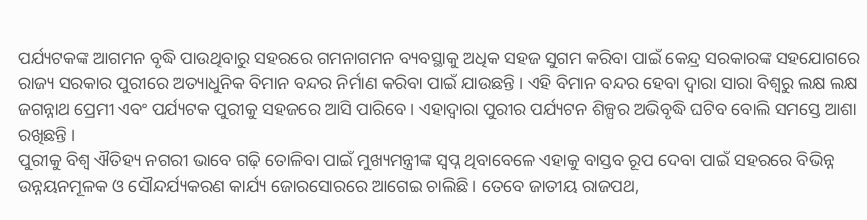ପର୍ଯ୍ୟଟକଙ୍କ ଆଗମନ ବୃଦ୍ଧି ପାଉଥିବାରୁ ସହରରେ ଗମନାଗମନ ବ୍ୟବସ୍ଥାକୁ ଅଧିକ ସହଜ ସୁଗମ କରିବା ପାଇଁ କେନ୍ଦ୍ର ସରକାରଙ୍କ ସହଯୋଗରେ ରାଜ୍ୟ ସରକାର ପୁରୀରେ ଅତ୍ୟାଧୁନିକ ବିମାନ ବନ୍ଦର ନିର୍ମାଣ କରିବା ପାଇଁ ଯାଉଛନ୍ତି । ଏହି ବିମାନ ବନ୍ଦର ହେବା ଦ୍ବାରା ସାରା ବିଶ୍ୱରୁ ଲକ୍ଷ ଲକ୍ଷ ଜଗନ୍ନାଥ ପ୍ରେମୀ ଏବଂ ପର୍ଯ୍ୟଟକ ପୁରୀକୁ ସହଜରେ ଆସି ପାରିବେ । ଏହାଦ୍ବାରା ପୁରୀର ପର୍ଯ୍ୟଟନ ଶିଳ୍ପର ଅଭିବୃଦ୍ଧି ଘଟିବ ବୋଲି ସମସ୍ତେ ଆଶା ରଖିଛନ୍ତି ।
ପୁରୀକୁ ବିଶ୍ବ ଐତିହ୍ୟ ନଗରୀ ଭାବେ ଗଢ଼ି ତୋଳିବା ପାଇଁ ମୁଖ୍ୟମନ୍ତ୍ରୀଙ୍କ ସ୍ବପ୍ନ ଥିବାବେଳେ ଏହାକୁ ବାସ୍ତବ ରୂପ ଦେବା ପାଇଁ ସହରରେ ବିଭିନ୍ନ ଉନ୍ନୟନମୂଳକ ଓ ସୌନ୍ଦର୍ଯ୍ୟକରଣ କାର୍ଯ୍ୟ ଜୋରସୋରରେ ଆଗେଇ ଚାଲିଛି । ତେବେ ଜାତୀୟ ରାଜପଥ,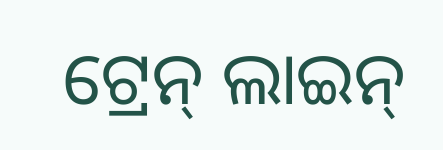ଟ୍ରେନ୍ ଲାଇନ୍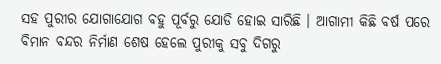ସହ ପୁରୀର ଯୋଗାଯୋଗ ବହୁ ପୂର୍ବରୁ ଯୋଡି ହୋଇ ସାରିଛି । ଆଗାମୀ କିଛି ବର୍ଷ ପରେ ବିମାନ ବନ୍ଦର ନିର୍ମାଣ ଶେଷ ହେଲେ ପୁରୀକୁ ସବୁ ଦିଗରୁ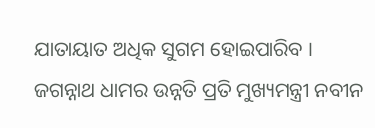ଯାତାୟାତ ଅଧିକ ସୁଗମ ହୋଇପାରିବ । ଜଗନ୍ନାଥ ଧାମର ଉନ୍ନତି ପ୍ରତି ମୁଖ୍ୟମନ୍ତ୍ରୀ ନବୀନ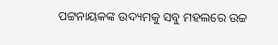ପଟ୍ଟନାୟକଙ୍କ ଉଦ୍ୟମକୁ ସବୁ ମହଲରେ ଉଚ୍ଚ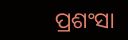ପ୍ରଶଂସା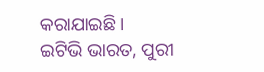କରାଯାଇଛି ।
ଇଟିଭି ଭାରତ, ପୁରୀ